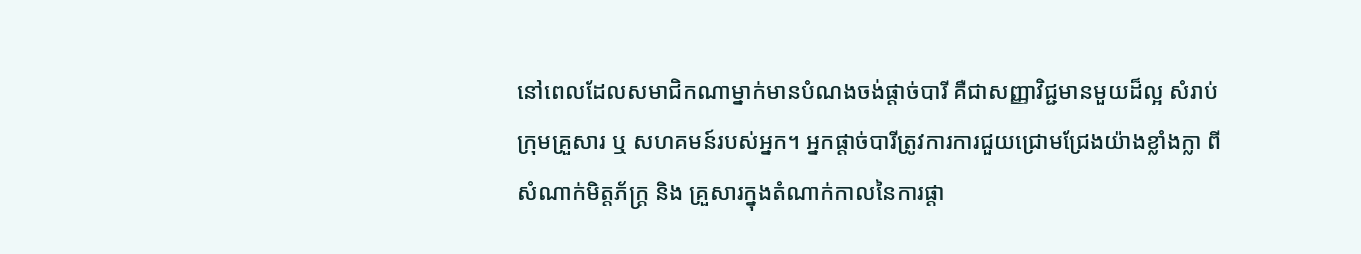នៅពេលដែលសមាជិកណាម្នាក់មានបំណងចង់ផ្តាច់បារី គឺជាសញ្ញាវិជ្ជមានមួយដ៏ល្អ សំរាប់
ក្រុមគ្រួសារ ឬ សហគមន៍របស់អ្នក។ អ្នកផ្តាច់បារីត្រូវការការជួយជ្រោមជ្រែងយ៉ាងខ្លាំងក្លា ពី
សំណាក់មិត្តភ័ក្ត្រ និង គ្រួសារក្នុងតំណាក់កាលនៃការផ្តា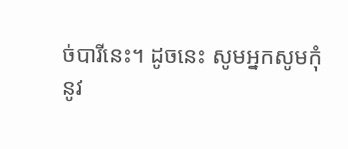ច់បារីនេះ។ ដូចនេះ សូមអ្នកសូមកុំ
នូវ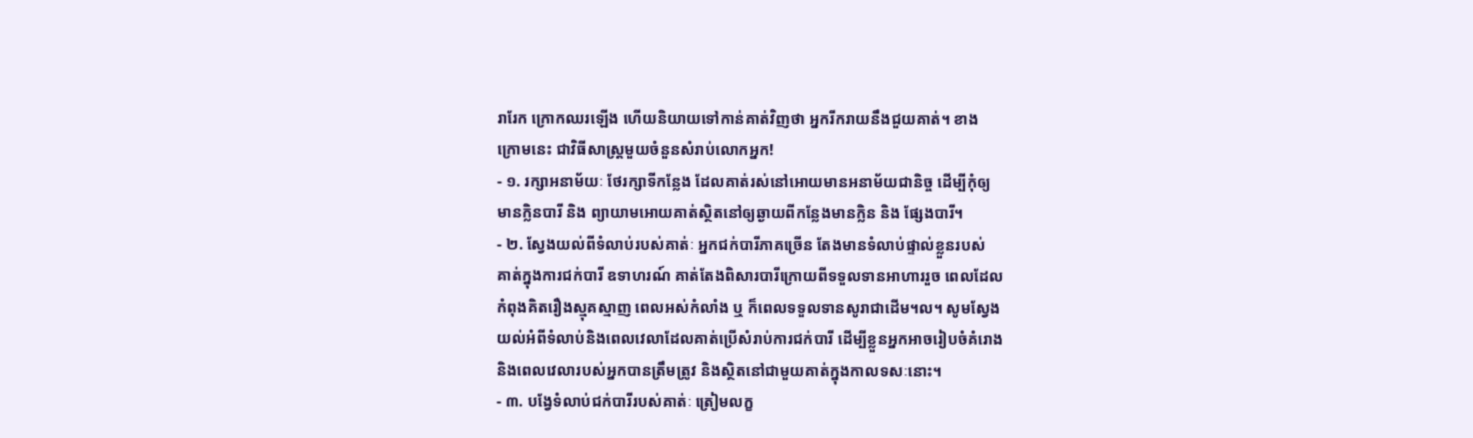រារែក ក្រោកឈរឡើង ហើយនិយាយទៅកាន់គាត់វិញថា អ្នករីករាយនឹងជួយគាត់។ ខាង
ក្រោមនេះ ជាវិធីសាស្រ្តមួយចំនួនសំរាប់លោកអ្នក!
- ១. រក្សាអនាម័យៈ ថែរក្សាទីកន្លែង ដែលគាត់រស់នៅអោយមានអនាម័យជានិច្ច ដើម្បីកុំឲ្យ
មានក្លិនបារី និង ព្យាយាមអោយគាត់ស្ថិតនៅឲ្យឆ្ងាយពីកន្លែងមានក្លិន និង ផែ្សងបារី។
- ២. ស្វែងយល់ពីទំលាប់របស់គាត់ៈ អ្នកជក់បារីភាគច្រើន តែងមានទំលាប់ផ្ទាល់ខ្លួនរបស់
គាត់ក្នុងការជក់បារី ឧទាហរណ៍ គាត់តែងពិសារបារីក្រោយពីទទួលទានអាហាររួច ពេលដែល
កំពុងគិតរឿងស្មុគស្មាញ ពេលអស់កំលាំង ឬ ក៏ពេលទទួលទានសូរាជាដើម។ល។ សូមស្វែង
យល់អំពីទំលាប់និងពេលវេលាដែលគាត់ប្រើសំរាប់ការជក់បារី ដើម្បីខ្លួនអ្នកអាចរៀបចំគំរោង
និងពេលវេលារបស់អ្នកបានត្រឹមត្រូវ និងស្ថិតនៅជាមួយគាត់ក្នុងកាលទសៈនោះ។
- ៣. បង្វែទំលាប់ជក់បារីរបស់គាត់ៈ ត្រៀមលក្ខ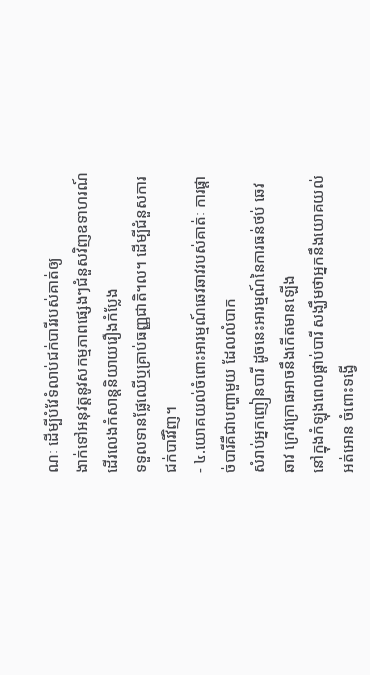ណៈ ដើម្បីបំវែទំលាប់ជក់បារីរបស់គាត់ឲ្យ
ងាក់ទៅអនុវត្តនូវសកម្មភាពផ្សេងៗជំនួសវិញឧទាហរណ៍ ដើរលេងកំសាន្តនិយាយរឿងកំប្លែង
ទទួលទានផ្លែឈើឬគ្រាប់ធញ្ញជាតិ។ល។ ដើម្បីជំនួសការជក់បារីវិញ។
- ៤.យោគយល់ចំពោះអារម្មណ៍ឆេវឆាវរបស់គាត់ៈ ការផ្តាច់បារីគឺជាបញ្ហាមួយ ដែលលំបាក
សំរាប់អ្នកញៀនបារី ដូចនេះអារម្មណ៍នៃការធន់ថប់ ឆេវឆាវ ក្រេវក្រោធអាចនឹងកើតមានឡើង
នៅក្នុងកំឡុងពេលផ្តាប់បារី សង្ឃឹមថាអ្នកនឹងយោគយល់អត់អោន ចំពោះទង្វើ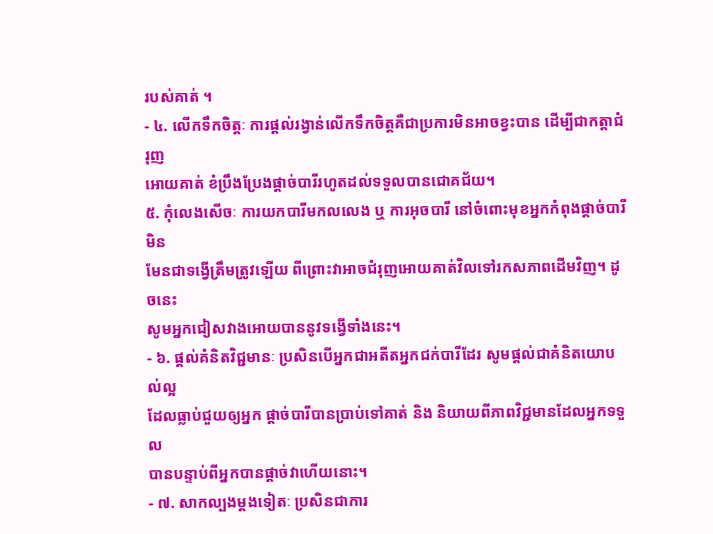របស់គាត់ ។
- ៤. លើកទឹកចិត្តៈ ការផ្តល់រង្វាន់លើកទឹកចិត្តគឺជាប្រការមិនអាចខ្វះបាន ដើម្បីជាកត្តាជំរុញ
អោយគាត់ ខំប្រឹងប្រែងផ្តាច់បារីរហូតដល់ទទួលបានជោគជ័យ។
៥. កុំលេងសើចៈ ការយកបារីមកលលេង ឬ ការអុចបារី នៅចំពោះមុខអ្នកកំពុងផ្តាច់បារីមិន
មែនជាទង្វើត្រឹមត្រូវឡើយ ពីព្រោះវាអាចជំរុញអោយគាត់វិលទៅរកសភាពដើមវិញ។ ដូចនេះ
សូមអ្នកជៀសវាងអោយបាននូវទង្វើទាំងនេះ។
- ៦. ផ្តល់គំនិតវិជ្ជមានៈ ប្រសិនបើអ្នកជាអតីតអ្នកជក់បារីដែរ សូមផ្តល់ជាគំនិតយោបល់ល្អ
ដែលធ្លាប់ជួយឲ្យអ្នក ផ្តាច់បារីបានប្រាប់ទៅគាត់ និង និយាយពីភាពវិជ្ជមានដែលអ្នកទទួល
បានបន្ទាប់ពីអ្នកបានផ្តាច់វាហើយនោះ។
- ៧. សាកល្បងម្តងទៀតៈ ប្រសិនជាការ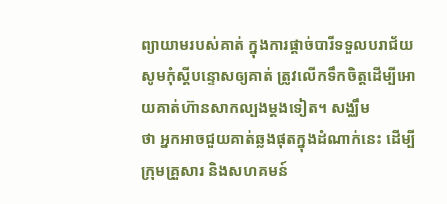ព្យាយាមរបស់គាត់ ក្នុងការផ្តាច់បារីទទួលបរាជ័យ
សូមកុំស្តីបន្ទោសឲ្យគាត់ ត្រូវលើកទឹកចិត្តដើម្បីអោយគាត់ហ៊ានសាកល្បងម្តងទៀត។ សង្ឈឹម
ថា អ្នកអាចជួយគាត់ឆ្លងផុតក្នុងដំណាក់នេះ ដើម្បីក្រុមគ្រួសារ និងសហគមន៍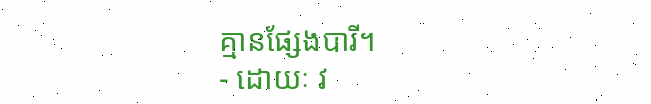គ្មានផ្សែងបារី។
- ដោយៈ វ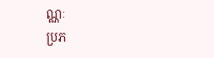ណ្ណៈ
ប្រភ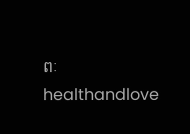ពៈ healthandlove